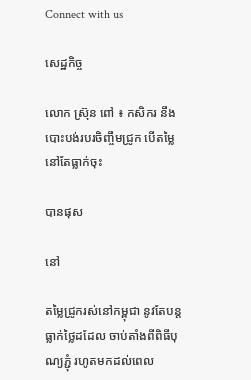Connect with us

សេដ្ឋកិច្ច

លោក ស្រ៊ុន ពៅ ៖ កសិករ នឹងបោះបង់របរចិញ្ចឹមជ្រូក បើតម្លៃនៅតែធ្លាក់ចុះ

បានផុស

នៅ

តម្លៃជ្រូករស់នៅកម្ពុជា នូវតែបន្តធ្លាក់ថ្លៃដដែល ចាប់តាំងពីពិធីបុណ្យភ្ជុំ រហូតមកដល់ពេល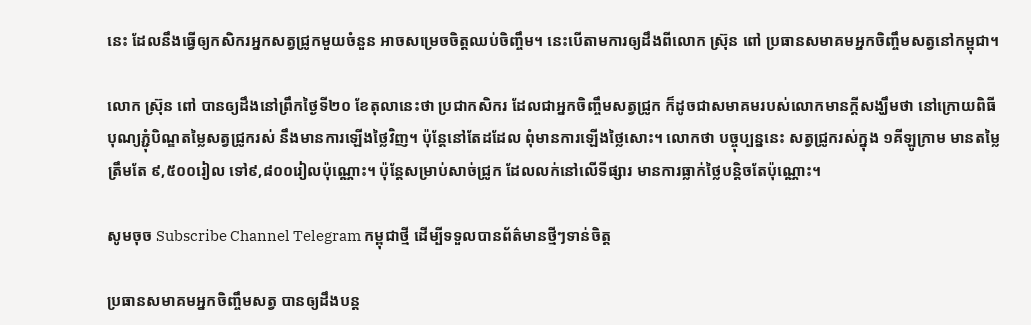នេះ ដែលនឹងធ្វើឲ្យកសិករអ្នកសត្វជ្រូកមួយចំនួន អាចសម្រេចចិត្តឈប់ចិញ្ចឹម។ នេះបើតាមការឲ្យដឹងពីលោក ស្រ៊ុន ពៅ ប្រធានសមាគមអ្នកចិញ្ចឹមសត្វនៅកម្ពុជា។

លោក ស៊្រុន ពៅ បានឲ្យដឹងនៅព្រឹកថ្ងៃទី២០ ខែតុលានេះថា ប្រជាកសិករ ដែលជាអ្នកចិញ្ចឹមសត្វជ្រូក ក៏ដូចជាសមាគមរបស់លោកមានក្ដីសង្ឃឹមថា នៅក្រោយពិធីបុណ្យភ្ជុំបិណ្ឌតម្លៃសត្វជ្រូករស់ នឹងមានការឡើងថ្លៃវិញ។ ប៉ុន្តែនៅតែដដែល ពុំមានការឡើងថ្លៃសោះ។ លោកថា បច្ចុប្បន្ននេះ សត្វជ្រូករស់ក្នុង ១គីឡូក្រាម មានតម្លៃត្រឹមតែ ៩,៥០០រៀល ទៅ៩,៨០០រៀលប៉ុណ្ណោះ។ ប៉ុន្តែសម្រាប់សាច់ជ្រូក ដែលលក់នៅលើទីផ្សារ មានការធ្លាក់ថ្លៃបន្តិចតែប៉ុណ្ណោះ។

សូមចុច Subscribe Channel Telegram កម្ពុជាថ្មី ដើម្បីទទួលបានព័ត៌មានថ្មីៗទាន់ចិត្ត

ប្រធានសមាគមអ្នកចិញ្ចឹមសត្វ បានឲ្យដឹងបន្ត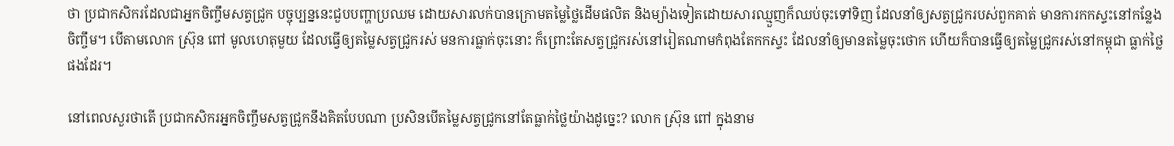ថា ប្រជាកសិករដែលជាអ្នកចិញ្ចឹមសត្វជ្រូក បច្ចុប្បន្ននេះជួបបញ្ហាប្រឈម ដោយសារលក់បានក្រោមតម្លៃថ្លៃដើមផលិត និងម្យ៉ាងទៀតដោយសារឈ្មួញក៏ឈប់ចុះទៅទិញ ដែលនាំឲ្យសត្វជ្រូករបស់ពួកគាត់ មានការកកស្ទះនៅកន្លែងចិញ្ចឹម។ បើតាមលោក ស៊្រុន ពៅ មូលហេតុមួយ ដែលធ្វើឲ្យតម្លៃសត្វជ្រូករស់ មនការធ្លាក់ចុះនោះ ក៏ព្រោះតែសត្វជ្រូករស់នៅរៀតណាមកំពុងតែកកស្ទះ ដែលនាំឲ្យមានតម្លៃចុះថោក ហើយក៏បានធ្វើឲ្យតម្លៃជ្រូករស់នៅកម្ពុជា ធ្លាក់ថ្លៃផងដែរ។

នៅពេលសួរថាតើ ប្រជាកសិករអ្នកចិញ្ចឹមសត្វជ្រូកនឹងគិតបែបណា ប្រសិនបើតម្លៃសត្វជ្រូកនៅតែធ្លាក់ថ្លៃយ៉ាងដូច្នេះ? លោក ស្រ៊ុន ពៅ ក្នុងនាម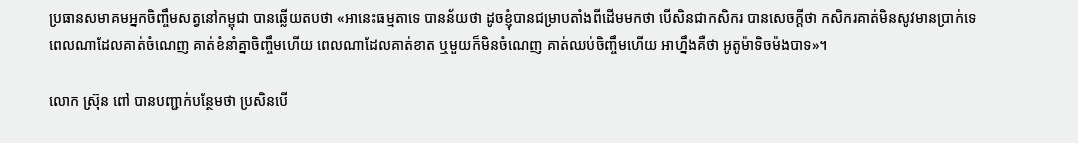ប្រធានសមាគមអ្នកចិញ្ចឹមសត្វនៅកម្ពុជា បានឆ្លើយតបថា «អានេះធម្មតាទេ បានន័យថា ដូចខ្ញុំបានជម្រាបតាំងពីដើមមកថា បើសិនជាកសិករ បានសេចក្ដីថា កសិករគាត់មិនសូវមានប្រាក់ទេ ពេលណាដែលគាត់ចំណេញ គាត់ខំនាំគ្នាចិញ្ចឹមហើយ ពេលណាដែលគាត់ខាត ឬមួយក៏មិនចំណេញ គាត់ឈប់ចិញ្ចឹមហើយ អាហ្នឹងគឺថា អូតូម៉ាទិចម៉ងបាទ»។

លោក ស្រ៊ុន ពៅ បានបញ្ជាក់បន្ថែមថា ប្រសិនបើ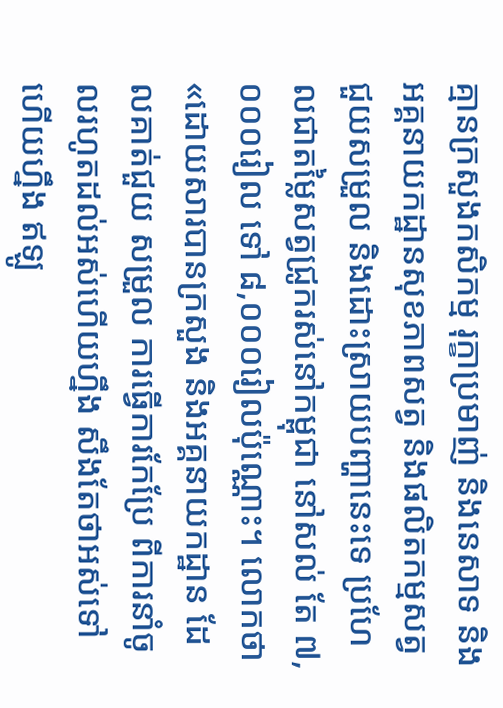គ្មានក្រសួងកសិកម្ម រុក្ខាប្រមាញ់ និងនេសាទ និងអគ្គនាយកដ្ឋានសុខភាពសត្វ និងផលិតកម្មសត្វ ជួយសម្រួល និងដោះស្រាយបញ្ហានេះទេ ប្រហែលជាតម្លៃសត្វជ្រូករស់នៅកម្ពុជា នៅសល់ តែ ៧,០០០រៀល ទៅ ៨,០០០រៀលប៉ុណ្ណោះ។ លោកថា «ដោយសារបានក្រសួង និងអគ្គនាយកដ្ឋាន ដែលគាត់ជួយ សម្រួល ការធ្វើការកែប្រែ ពីការនាំចូលរហូតដល់អស់ហើយហ្នឹង សឹងតែថាអស់ទៅហើយហ្នឹង ឥឡូ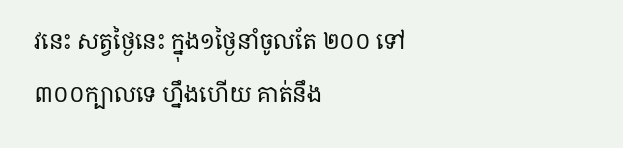វនេះ សត្វថ្ងៃនេះ ក្នុង១ថ្ងៃនាំចូលតែ ២០០ ទៅ៣០០ក្បាលទេ ហ្នឹងហើយ គាត់នឹង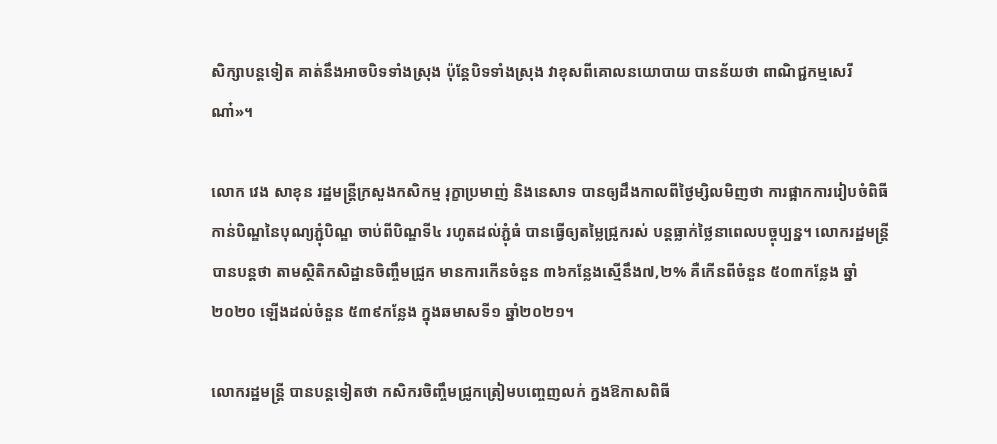សិក្សាបន្តទៀត គាត់នឹងអាចបិទទាំងស្រុង ប៉ុន្តែបិទទាំងស្រុង វាខុសពីគោលនយោបាយ បានន័យថា ពាណិជ្ជកម្មសេរី ណា៎»។

លោក វេង សាខុន រដ្ឋមន្ត្រីក្រសួងកសិកម្ម រុក្ខាប្រមាញ់ និងនេសាទ បានឲ្យដឹងកាលពីថ្ងៃម្សិលមិញថា ការផ្អាកការរៀបចំពិធីកាន់បិណ្ឌនៃបុណ្យភ្ជុំបិណ្ឌ ចាប់ពីបិណ្ឌទី៤ រហូតដល់ភ្ជុំធំ បានធ្វើឲ្យតម្លៃជ្រូករស់ បន្តធ្លាក់ថ្លៃនាពេលបច្ចុប្បន្ន។ លោករដ្ឋមន្ត្រី បានបន្តថា តាមស្ថិតិកសិដ្ឋានចិញ្ចឹមជ្រូក មានការកើនចំនួន ៣៦កន្លែងស្មើនឹង៧,២% គឺកើនពីចំនួន ៥០៣កន្លែង ឆ្នាំ២០២០ ឡើងដល់ចំនួន ៥៣៩កន្លែង ក្នុងឆមាសទី១ ឆ្នាំ២០២១។

លោករដ្ឋមន្ត្រី បានបន្តទៀតថា កសិករចិញ្ចឹមជ្រូកត្រៀមបញ្ចេញលក់ ក្នងឱកាសពិធី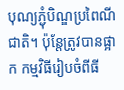បុណ្យភ្ជុំបិណ្ឌប្រពៃណីជាតិ។ ប៉ុន្តែត្រូវបានផ្អាក កម្មវិធីរៀបចំពីធី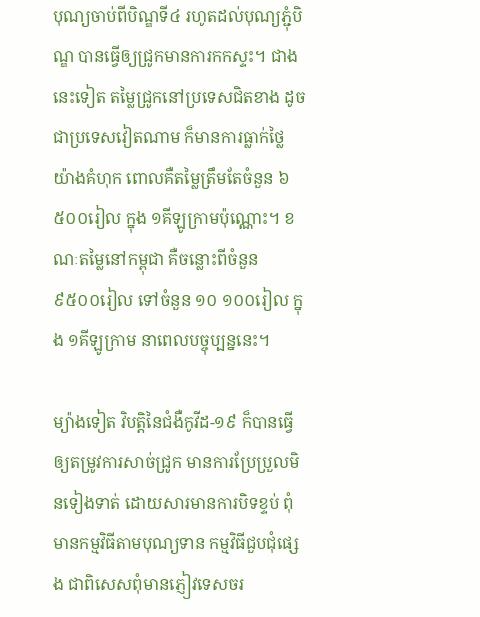បុណ្យចាប់ពីបិណ្ឌទី៤ រហូតដល់បុណ្យភ្ជុំបិណ្ឌ បានធ្វើឲ្យជ្រូកមានការកកស្ទះ។ ជាងនេះទៀត តម្លៃជ្រូកនៅប្រទេសជិតខាង ដូចជាប្រទេសវៀតណាម ក៏មានការធ្លាក់ថ្លៃយ៉ាងគំហុក ពោលគឺតម្លៃត្រឹមតែចំនួន ៦ ៥០០រៀល ក្នុង ១គីឡូក្រាមប៉ុណ្ណោះ។ ខណៈតម្លៃនៅកម្ពុជា គឺចន្លោះពីចំនួន ៩៥០០រៀល ទៅចំនួន ១០ ១០០រៀល ក្នុង ១គីឡូក្រាម នាពេលបច្ចុប្បន្ននេះ។

ម្យ៉ាងទៀត វិបត្តិនៃជំងឺកូវីដ-១៩ ក៏បានធ្វើឲ្យតម្រូវការសាច់ជ្រូក មានការប្រែប្រួលមិនទៀងទាត់ ដោយសារមានការបិទខ្ទប់ ពុំមានកម្មវិធីតាមបុណ្យទាន កម្មវិធីជួបជុំផ្សេង ជាពិសេសពុំមានភ្ញៀវទេសចរ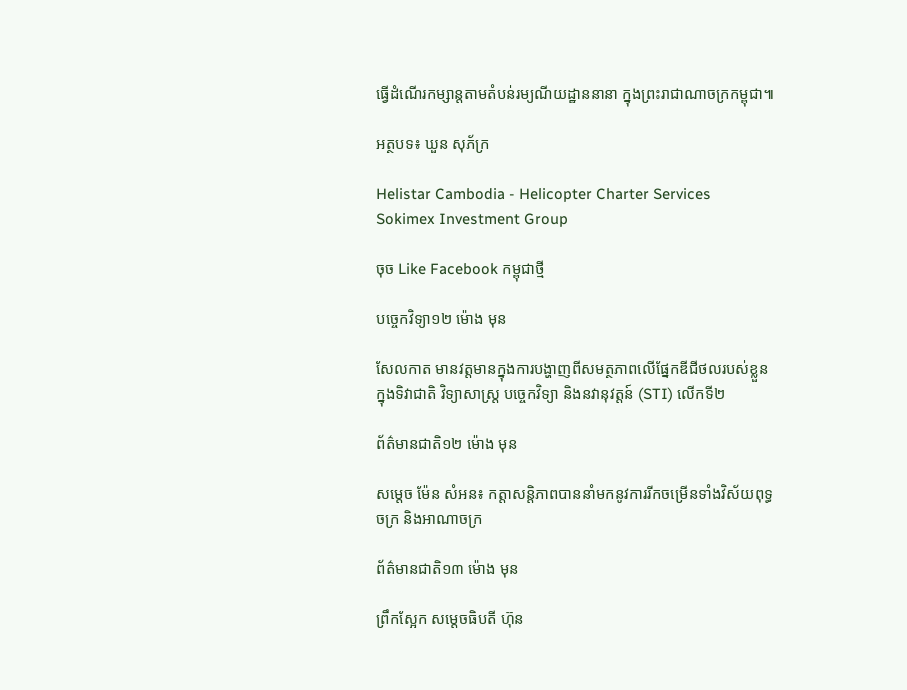ធ្វើដំណើរកម្សាន្ដតាមតំបន់រម្យណីយដ្ឋាននានា ក្នុងព្រះរាជាណាចក្រកម្ពុជា៕

អត្ថបទ៖ ឃួន សុភ័ក្រ

Helistar Cambodia - Helicopter Charter Services
Sokimex Investment Group

ចុច Like Facebook កម្ពុជាថ្មី

បច្ចេកវិទ្យា១២ ម៉ោង មុន

សែលកាត មានវត្តមានក្នុងការបង្ហាញពីសមត្ថភាពលើផ្នែកឌីជីថលរបស់ខ្លួន ក្នុងទិវាជាតិ វិទ្យាសាស្រ្ត បចេ្ចកវិទ្យា និងនវានុវត្តន៍ (STI) លើកទី២

ព័ត៌មានជាតិ១២ ម៉ោង មុន

សម្តេច ម៉ែន សំអន៖ កត្តាសន្តិភាពបាននាំមកនូវការរីកចម្រើនទាំងវិស័យពុទ្ធចក្រ និងអាណាចក្រ

ព័ត៌មានជាតិ១៣ ម៉ោង មុន

ព្រឹកស្អែក សម្ដេចធិបតី ហ៊ុន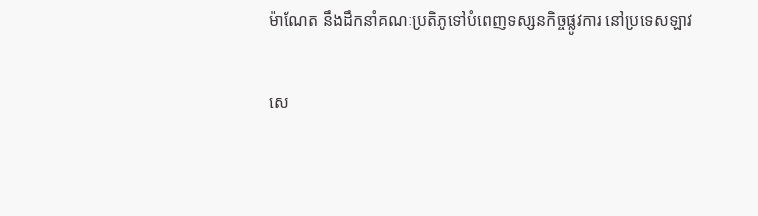ម៉ាណែត នឹងដឹកនាំគណៈប្រតិភូទៅបំពេញទស្សនកិច្ចផ្លូវការ នៅប្រទេសឡាវ

សេ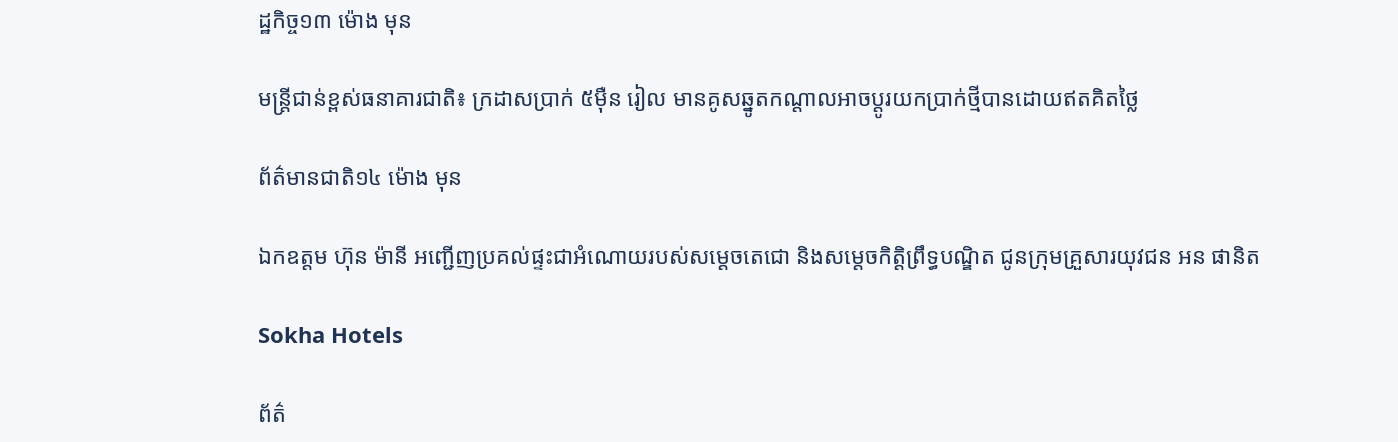ដ្ឋកិច្ច១៣ ម៉ោង មុន

មន្ត្រីជាន់ខ្ពស់ធនាគារជាតិ៖ ក្រដាសប្រាក់ ៥ម៉ឺន រៀល មានគូសឆ្នូតកណ្តាលអាចប្តូរយកប្រាក់ថ្មីបានដោយឥតគិតថ្លៃ

ព័ត៌មានជាតិ១៤ ម៉ោង មុន

ឯកឧត្តម ហ៊ុន ម៉ានី អញ្ជើញប្រគល់ផ្ទះជាអំណោយរបស់សម្ដេចតេជោ និងសម្តេចកិត្តិព្រឹទ្ធបណ្ឌិត ជូនក្រុមគ្រួសារយុវជន អន ផានិត

Sokha Hotels

ព័ត៌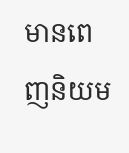មានពេញនិយម